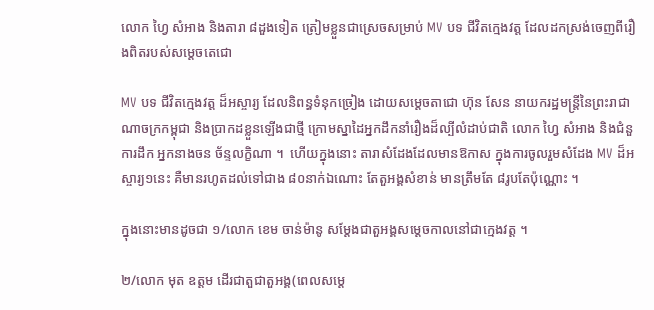លោក ហ្វៃ សំអាង និងតារា ៨ដួងទៀត ត្រៀមខ្លួនជាស្រេចសម្រាប់ MV បទ ជីវិតក្មេងវត្ត ដែលដកស្រង់ចេញពីរឿងពិតរបស់សម្ដេចតេជោ

MV បទ ជីវិតក្មេងវត្ត ដ៏អស្ចារ្យ ដែលនិពន្ធទំនុកច្រៀង ដោយសម្ដេចតាជោ ហ៊ុន សែន នាយករដ្ឋមន្ត្រីនៃព្រះរាជាណាចក្រកម្ពុជា និងប្រាកដខ្លួនឡើងជាថ្មី ក្រោមស្នាដៃអ្នកដឹកនាំរឿងដ៏ល្បីលំដាប់ជាតិ លោក ហ្វៃ សំអាង និងជំនួការដឹក អ្នកនាងចន ច័ន្ទលក្ខិណា ។  ហើយក្នុងនោះ តារាសំដែងដែលមានឱកាស ក្នុងការចូលរួមសំដែង MV ដ៏អស្ចារ្យ១នេះ គឺមានរហូតដល់ទៅជាង ៨០នាក់ឯណោះ តែតួអង្គសំខាន់ មានត្រឹមតែ ៨រូបតែប៉ុណ្ណោះ ។

ក្នុងនោះមានដូចជា ១/លោក ខេម ចាន់ម៉ានូ សម្ដែងជាតួអង្គសម្ដេចកាលនៅជាក្មេងវត្ត ។

២/លោក មុត ឧត្ដម ដើរជាតួជាតួអង្គ(ពេលសម្ដេ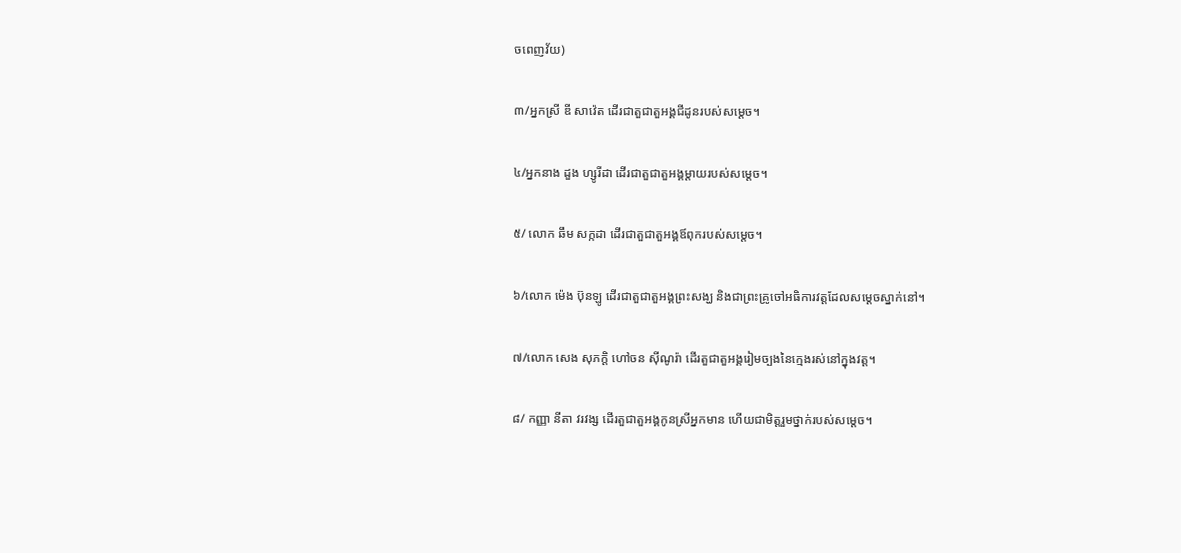ចពេញវ័យ)

៣/អ្នកស្រី ឌី សាវ៉េត ដើរជាតួជាតួអង្គជីដូនរបស់សម្ដេច។

៤/អ្នកនាង ដួង ហ្សូរីដា ដើរជាតួជាតួអង្គម្ដាយរបស់សម្ដេច។

៥/ លោក ឆឹម សក្កដា ដើរជាតួជាតួអង្គឪពុករបស់សម្ដេច។

៦/លោក ម៉េង ប៊ុនឡូ ដើរជាតួជាតួអង្គព្រះសង្ឃ និងជាព្រះគ្រូចៅអធិការវត្ដដែលសម្ដេចស្នាក់នៅ។

៧/លោក សេង សុភក្ដិ ហៅចន ស៊ីណូរ៉ា ដើរតួជាតួអង្គរៀមច្បងនៃក្មេងរស់នៅក្នុងវត្ដ។

៨/ កញ្ញា នីតា វរវង្ស ដើរតួជាតួអង្គកូនស្រីអ្នកមាន ហើយជាមិត្ដរួមថ្នាក់របស់សម្ដេច។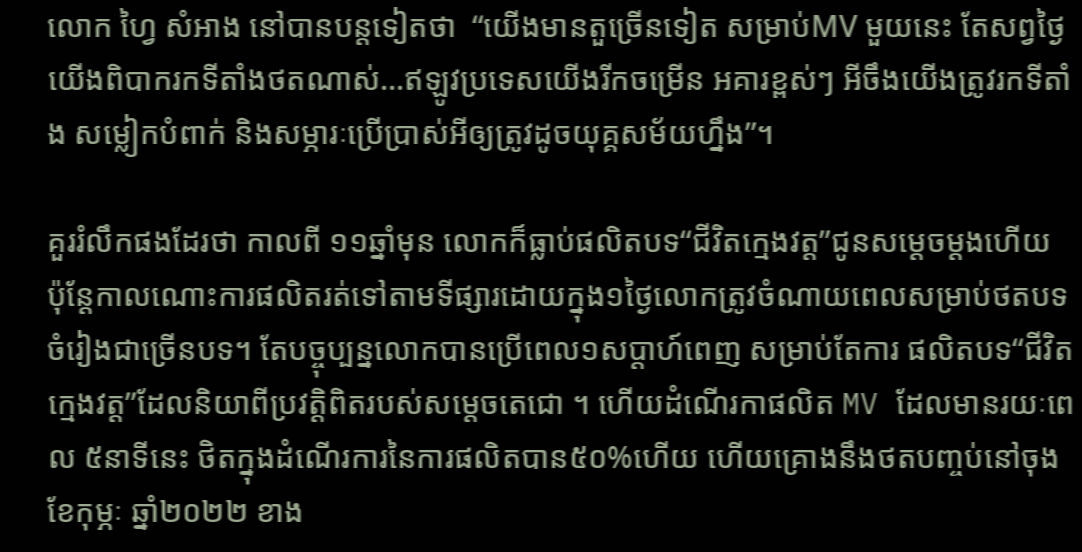លោក ហ្វៃ សំអាង នៅបានបន្តទៀតថា  “យើងមានតួច្រើនទៀត សម្រាប់MV មួយនេះ តែសព្វថ្ងៃយើងពិបាករកទីតាំងថតណាស់…ឥឡូវប្រទេសយើងរីកចម្រើន អគារខ្ពស់ៗ អីចឹងយើងត្រូវរកទីតាំង សម្លៀកបំពាក់ និងសម្ភារៈប្រើប្រាស់អីឲ្យត្រូវដូចយុគ្គសម័យហ្នឹង”។

គួររំលឹកផងដែរថា កាលពី ១១ឆ្នាំមុន លោកក៏ធ្លាប់ផលិតបទ“ជីវិតក្មេងវត្ដ”ជូនសម្ដេចម្ដងហើយ ប៉ុន្ដែកាលណោះការផលិតរត់ទៅតាមទីផ្សារដោយក្នុង១ថ្ងៃលោកត្រូវចំណាយពេលសម្រាប់ថតបទចំរៀងជាច្រើនបទ។ តែបច្ចុប្បន្នលោកបានប្រើពេល១សប្ដាហ៍ពេញ សម្រាប់តែការ ផលិតបទ“ជីវិតក្មេងវត្ដ”ដែលនិយាពីប្រវត្ដិពិតរបស់សម្ដេចតេជោ ។ ហើយដំណើរកាផលិត MV ដែលមានរយៈពេល ៥នាទីនេះ ថិតក្នុងដំណើរការនៃការផលិតបាន៥០%ហើយ ហើយគ្រោងនឹងថតបញ្ចប់នៅចុងខែកុម្ភៈ ឆ្នាំ២០២២ ខាង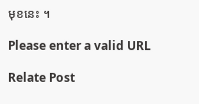មុខនេះ ។

Please enter a valid URL

Relate Post